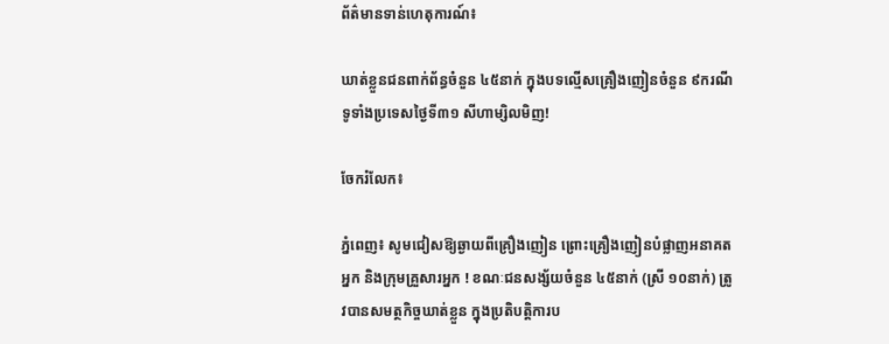ព័ត៌មានទាន់ហេតុការណ៍៖

ឃាត់ខ្លួនជនពាក់ព័ន្ធចំនួន ៤៥នាក់ ក្នុងបទល្មើសគ្រឿងញៀនចំនួន ៩ករណីទូទាំងប្រទេសថ្ងៃទី៣១ សីហាម្សិលមិញ!

ចែករំលែក៖

ភ្នំពេញ៖ សូមជៀសឱ្យឆ្ងាយពីគ្រឿងញៀន ព្រោះគ្រឿងញៀនបំផ្លាញអនាគតអ្នក និងក្រុមគ្រួសារអ្នក ! ខណៈជនសង្ស័យចំនួន ៤៥នាក់ (ស្រី ១០នាក់) ត្រូវបានសមត្ថកិច្ចឃាត់ខ្លួន ក្នុងប្រតិបត្តិការប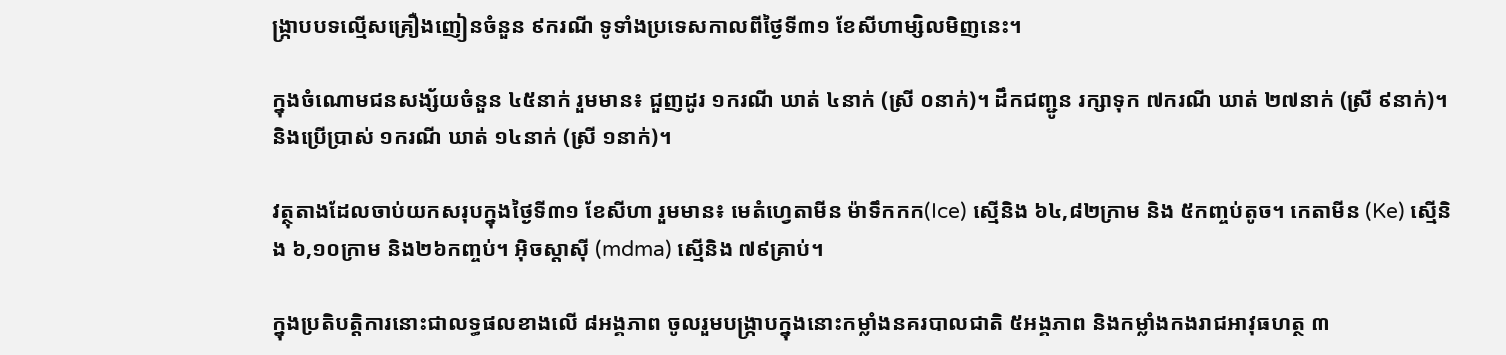ង្ក្រាបបទល្មើសគ្រឿងញៀនចំនួន ៩ករណី ទូទាំងប្រទេសកាលពីថ្ងៃទី៣១ ខែសីហាម្សិលមិញនេះ។

ក្នុងចំណោមជនសង្ស័យចំនួន ៤៥នាក់ រួមមាន៖ ជួញដូរ ១ករណី ឃាត់ ៤នាក់ (ស្រី ០នាក់)។ ដឹកជញ្ជូន រក្សាទុក ៧ករណី ឃាត់ ២៧នាក់ (ស្រី ៩នាក់)។ និងប្រើប្រាស់ ១ករណី ឃាត់ ១៤នាក់ (ស្រី ១នាក់)។

វត្ថុតាងដែលចាប់យកសរុបក្នុងថ្ងៃទី៣១ ខែសីហា រួមមាន៖ មេតំហ្វេតាមីន ម៉ាទឹកកក(Ice) ស្មេីនិង ៦៤,៨២ក្រាម និង ៥កញ្ចប់តូច។ កេតាមីន (Ke) ស្មេីនិង ៦,១០ក្រាម និង២៦កញ្ចប់។ អុិចស្តាសុី (mdma) ស្មេីនិង ៧៩គ្រាប់។

ក្នុងប្រតិបត្តិការនោះជាលទ្ធផលខាងលើ ៨អង្គភាព ចូលរួមបង្រ្កាបក្នុងនោះកម្លាំងនគរបាលជាតិ ៥អង្គភាព និងកម្លាំងកងរាជអាវុធហត្ថ ៣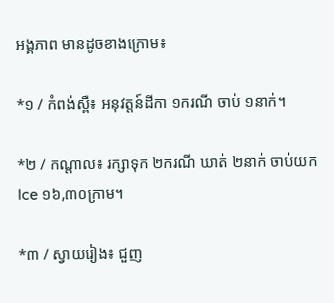អង្គភាព មានដូចខាងក្រោម៖

*១ / កំពង់ស្ពឺ៖ អនុវត្តន៍ដីកា ១ករណី ចាប់ ១នាក់។

*២ / កណ្តាល៖ រក្សាទុក ២ករណី ឃាត់ ២នាក់ ចាប់យក Ice ១៦,៣០ក្រាម។

*៣ / ស្វាយរៀង៖ ជួញ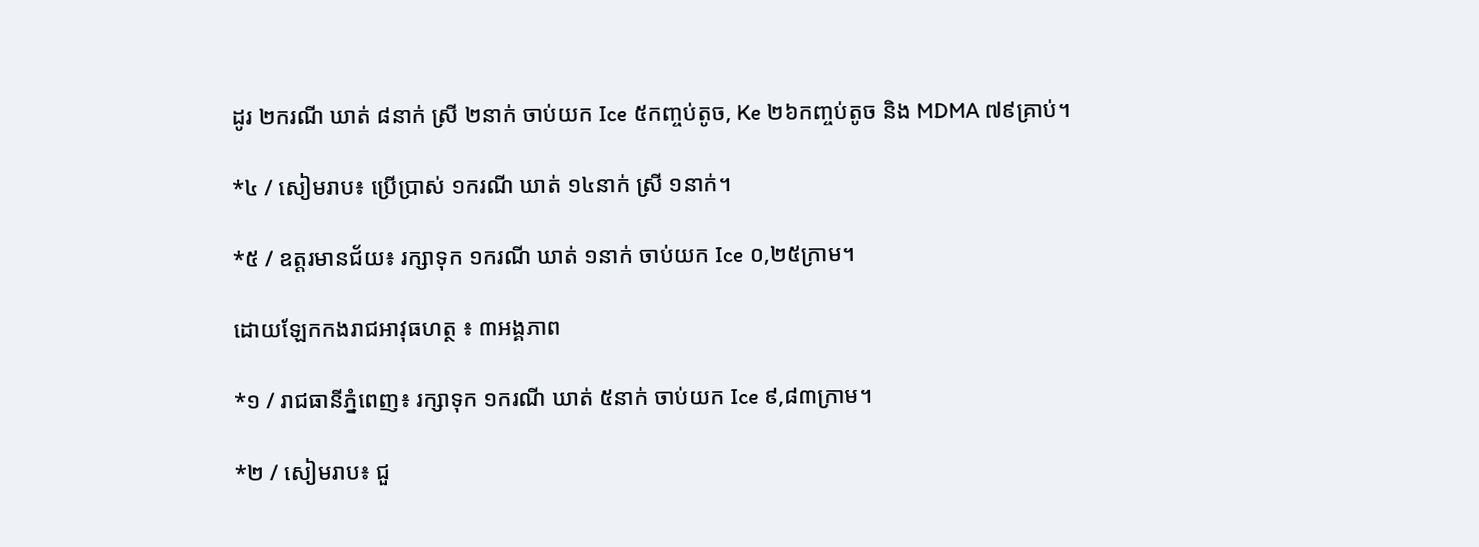ដូរ ២ករណី ឃាត់ ៨នាក់ ស្រី ២នាក់ ចាប់យក Ice ៥កញ្ចប់តូច, Ke ២៦កញ្ចប់តូច និង MDMA ៧៩គ្រាប់។

*៤ / សៀមរាប៖ ប្រើប្រាស់ ១ករណី ឃាត់ ១៤នាក់ ស្រី ១នាក់។

*៥ / ឧត្តរមានជ័យ៖ រក្សាទុក ១ករណី ឃាត់ ១នាក់ ចាប់យក Ice ០,២៥ក្រាម។

ដោយឡែកកងរាជអាវុធហត្ថ ៖ ៣អង្គភាព

*១ / រាជធានីភ្នំពេញ៖ រក្សាទុក ១ករណី ឃាត់ ៥នាក់ ចាប់យក Ice ៩,៨៣ក្រាម។

*២ / សៀមរាប៖ ជួ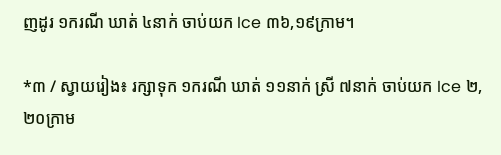ញដូរ ១ករណី ឃាត់ ៤នាក់ ចាប់យក Ice ៣៦,១៩ក្រាម។

*៣ / ស្វាយរៀង៖ រក្សាទុក ១ករណី ឃាត់ ១១នាក់ ស្រី ៧នាក់ ចាប់យក Ice ២,២០ក្រាម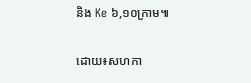និង Ke ៦,១០ក្រាម៕

ដោយ៖សហកា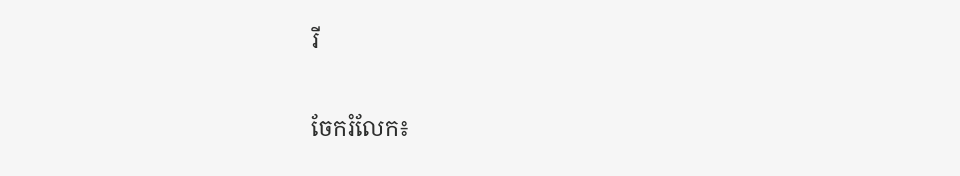រី


ចែករំលែក៖